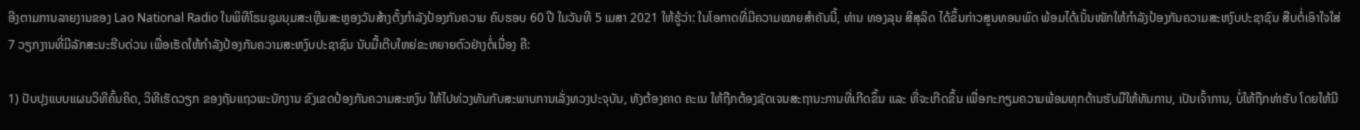ອີງຕາມການລາຍງານຂອງ Lao National Radio ໃນພິທີໂຮມຊຸມນຸມສະເຫຼີມສະຫຼອງວັນສ້າງຕັ້ງກຳລັງປ້ອງກັນຄວາມ ຄົບຮອບ 60 ປີ ໃນວັນທີ 5 ເມສາ 2021 ໃຫ້ຮູ້ວ່າ: ໃນໂອກາດທີ່ມີຄວາມໝາຍສໍາຄັນນີ້, ທ່ານ ທອງລຸນ ສີສຸລິດ ໄດ້ຂຶ້ນກ່າວສູນທອນພົດ ພ້ອມໄດ້ເນັ້ນໜັກໃຫ້ກຳລັງປ້ອງກັນຄວາມສະຫງົບປະຊາຊົນ ສືບຕໍ່ເອົາໃຈໃສ່ 7 ວຽກງານທີ່ມີລັກສະນະຮີບດ່ວນ ເພື່ອເຮັດໃຫ້ກໍາລັງປ້ອງກັນຄວາມສະຫງົບປະຊາຊົນ ນັບມື້ເຕີບໃຫຍ່ຂະຫຍາຍຕົວຢ່າງຕໍ່ເນື່ອງ ຄື:

1) ປັບປຸງແບບແຜນວິທີຄົ້ນຄິດ, ວິທີເຮັດວຽກ ຂອງຖັນແຖວພະນັກງານ ຂົງເຂດປ້ອງກັນຄວາມສະຫງົບ ໃຫ້ໄປທ່ວງທັນກັບສະພາບການເລັ່ງທວງປະຈຸບັນ, ທັງຕ້ອງຄາດ ຄະເນ ໃຫ້ຖືກຕ້ອງຊັດເຈນສະຖານະການທີ່ເກີດຂຶ້ນ ແລະ ທີ່ຈະເກີດຂຶ້ນ ເພື່ອກະກຽມຄວາມພ້ອມທຸກດ້ານຮັບມືໃຫ້ທັນການ, ເປັນເຈົ້າການ, ບໍ່ໃຫ້ຖືກທ່າຮັບ ໂດຍໃຫ້ມີ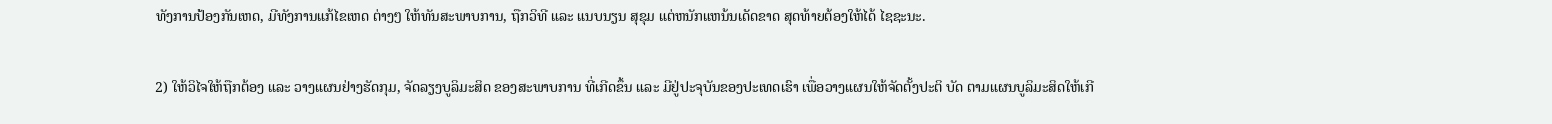ທັງການປ້ອງກັນເຫດ, ມີທັງການແກ້ໄຂເຫດ ຕ່າງໆ ໃຫ້ທັນສະພາບການ, ຖືກວິທີ ແລະ ແນບນຽນ ສຸຂຸມ ແຕ່ຫນັກແຫນ້ນເດັດຂາດ ສຸດທ້າຍຕ້ອງໃຫ້ໄດ້ ໄຊຊະນະ.

2) ໃຫ້ວິໄຈໃຫ້ຖືກຕ້ອງ ແລະ ວາງແຜນຢ່າງຮັດກຸມ, ຈັດລຽງບູລິມະສິດ ຂອງສະພາບການ ທີ່ເກີດຂຶ້ນ ແລະ ມີຢູ່ປະຈຸບັນຂອງປະເທດເຮົາ ເພື່ອວາງແຜນໃຫ້ຈັດຕັ້ງປະຕິ ບັດ ຕາມແຜນບູລິມະສິດໃຫ້ເກີ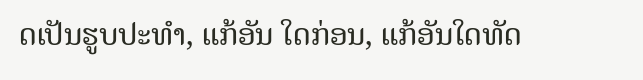ດເປັນຮູບປະທໍາ, ແກ້ອັນ ໃດກ່ອນ, ແກ້ອັນໃດທັດ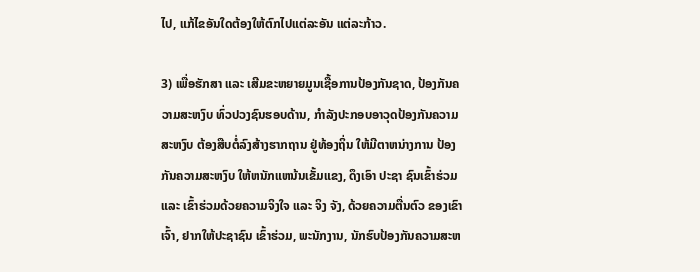ໄປ, ແກ້ໄຂອັນໃດຕ້ອງໃຫ້ຕົກໄປແຕ່ລະອັນ ແຕ່ລະກ້າວ.

3) ເພື່ອຮັກສາ ແລະ ເສີມຂະຫຍາຍມູນເຊື້ອການປ້ອງກັນຊາດ, ປ້ອງກັນຄວາມສະຫງົບ ທົ່ວປວງຊົນຮອບດ້ານ, ກໍາລັງປະກອບອາວຸດປ້ອງກັນຄວາມສະຫງົບ ຕ້ອງສືບຕໍ່ລົງສ້າງຮາກຖານ ຢູ່ທ້ອງຖິ່ນ ໃຫ້ມີຕາຫນ່າງການ ປ້ອງກັນຄວາມສະຫງົບ ໃຫ້ຫນັກແຫນ້ນເຂັ້ມແຂງ, ດຶງເອົາ ປະຊາ ຊົນເຂົ້າຮ່ວມ ແລະ ເຂົ້າຮ່ວມດ້ວຍຄວາມຈິງໃຈ ແລະ ຈິງ ຈັງ, ດ້ວຍຄວາມຕື່ນຕົວ ຂອງເຂົາເຈົ້າ, ຢາກໃຫ້ປະຊາຊົນ ເຂົ້າຮ່ວມ, ພະນັກງານ, ນັກຮົບປ້ອງກັນຄວາມສະຫ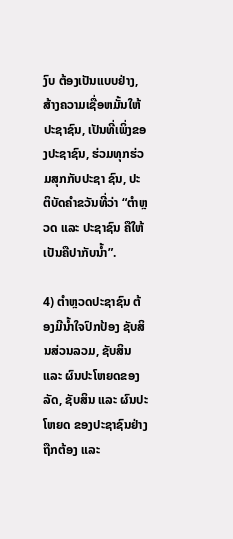ງົບ ຕ້ອງເປັນແບບຢ່າງ, ສ້າງຄວາມເຊື່ອຫມັ້ນໃຫ້ປະຊາຊົນ, ເປັນທີ່ເພິ່ງຂອງປະຊາຊົນ, ຮ່ວມທຸກຮ່ວມສຸກກັບປະຊາ ຊົນ, ປະຕິບັດຄໍາຂວັນທີ່ວ່າ “ຕໍາຫຼວດ ແລະ ປະຊາຊົນ ຄືໃຫ້ເປັນຄືປາກັບນໍ້າ”.

4) ຕໍາຫຼວດປະຊາຊົນ ຕ້ອງມີນໍ້າໃຈປົກປ້ອງ ຊັບສິນສ່ວນລວມ, ຊັບສິນ ແລະ ຜົນປະໂຫຍດຂອງລັດ, ຊັບສິນ ແລະ ຜົນປະໂຫຍດ ຂອງປະຊາຊົນຢ່າງຖືກຕ້ອງ ແລະ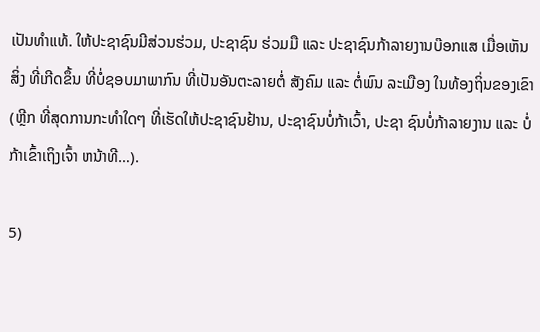ເປັນທໍາແທ້. ໃຫ້ປະຊາຊົນມີສ່ວນຮ່ວມ, ປະຊາຊົນ ຮ່ວມມື ແລະ ປະຊາຊົນກ້າລາຍງານບ໊ອກແສ ເມື່ອເຫັນສິ່ງ ທີ່ເກີດຂຶ້ນ ທີ່ບໍ່ຊອບມາພາກົນ ທີ່ເປັນອັນຕະລາຍຕໍ່ ສັງຄົມ ແລະ ຕໍ່ພົນ ລະເມືອງ ໃນທ້ອງຖິ່ນຂອງເຂົາ (ຫຼີກ ທີ່ສຸດການກະທໍາໃດໆ ທີ່ເຮັດໃຫ້ປະຊາຊົນຢ້ານ, ປະຊາຊົນບໍ່ກ້າເວົ້າ, ປະຊາ ຊົນບໍ່ກ້າລາຍງານ ແລະ ບໍ່ກ້າເຂົ້າເຖິງເຈົ້າ ຫນ້າທີ…).

5)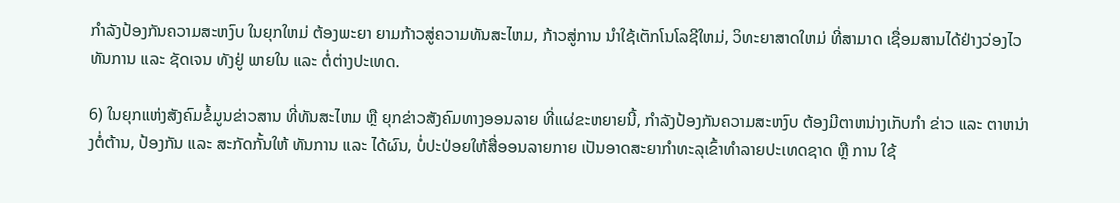ກໍາລັງປ້ອງກັນຄວາມສະຫງົບ ໃນຍຸກໃຫມ່ ຕ້ອງພະຍາ ຍາມກ້າວສູ່ຄວາມທັນສະໄຫມ, ກ້າວສູ່ການ ນໍາໃຊ້ເຕັກໂນໂລຊີໃຫມ່, ວິທະຍາສາດໃຫມ່ ທີ່ສາມາດ ເຊື່ອມສານໄດ້ຢ່າງວ່ອງໄວທັນການ ແລະ ຊັດເຈນ ທັງຢູ່ ພາຍໃນ ແລະ ຕໍ່ຕ່າງປະເທດ.

6) ໃນຍຸກແຫ່ງສັງຄົມຂໍ້ມູນຂ່າວສານ ທີ່ທັນສະໄຫມ ຫຼື ຍຸກຂ່າວສັງຄົມທາງອອນລາຍ ທີ່ແຜ່ຂະຫຍາຍນີ້, ກໍາລັງປ້ອງກັນຄວາມສະຫງົບ ຕ້ອງມີຕາຫນ່າງເກັບກໍາ ຂ່າວ ແລະ ຕາຫນ່າງຕໍ່ຕ້ານ, ປ້ອງກັນ ແລະ ສະກັດກັ້ນໃຫ້ ທັນການ ແລະ ໄດ້ຜົນ, ບໍ່ປະປ່ອຍໃຫ້ສື່ອອນລາຍກາຍ ເປັນອາດສະຍາກໍາທະລຸເຂົ້າທໍາລາຍປະເທດຊາດ ຫຼື ການ ໃຊ້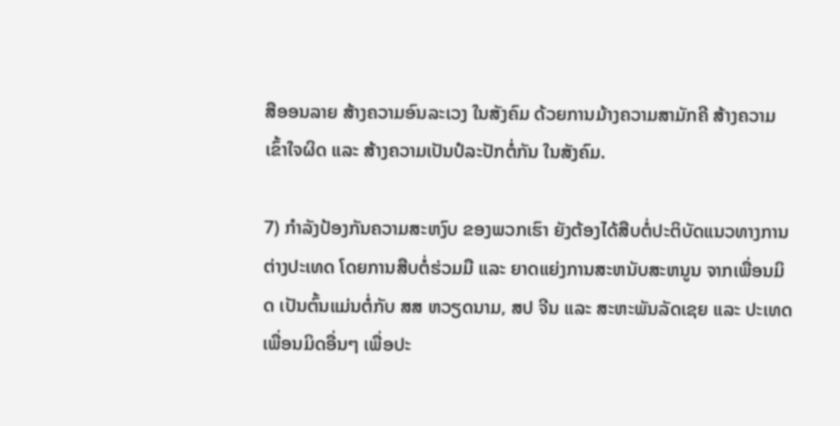ສືອອນລາຍ ສ້າງຄວາມອົນລະເວງ ໃນສັງຄົມ ດ້ວຍການມ້າງຄວາມສາມັກຄີ ສ້າງຄວາມເຂົ້າໃຈຜິດ ແລະ ສ້າງຄວາມເປັນປໍລະປັກຕໍ່ກັນ ໃນສັງຄົມ.

7) ກໍາລັງປ້ອງກັນຄວາມສະຫງົບ ຂອງພວກເຮົາ ຍັງຕ້ອງໄດ້ສືບຕໍ່ປະຕິບັດແນວທາງການຕ່າງປະເທດ ໂດຍການສືບຕໍ່ຮ່ວມມື ແລະ ຍາດແຍ່ງການສະຫນັບສະຫນູນ ຈາກເພື່ອນມິດ ເປັນຕົ້ນແມ່ນຕໍ່ກັບ ສສ ຫວຽດນາມ, ສປ ຈີນ ແລະ ສະຫະພັນລັດເຊຍ ແລະ ປະເທດເພື່ອນມິດອື່ນໆ ເພື່ອປະ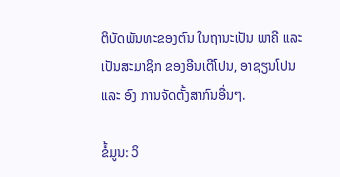ຕິບັດພັນທະຂອງຕົນ ໃນຖານະເປັນ ພາຄີ ແລະ ເປັນສະມາຊິກ ຂອງອີນເຕີໂປນ, ອາຊຽນໂປນ ແລະ ອົງ ການຈັດຕັ້ງສາກົນອື່ນໆ.

ຂໍ້ມູນ: ວິ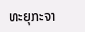ທະຍຸກະຈາ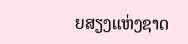ຍສຽງແຫ່ງຊາດ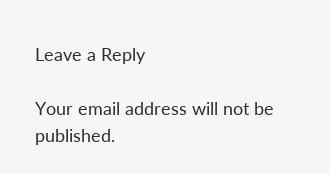Leave a Reply

Your email address will not be published.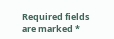Required fields are marked *